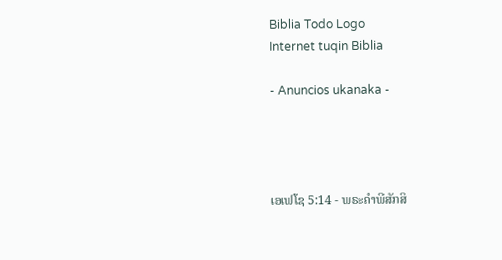Biblia Todo Logo
Internet tuqin Biblia

- Anuncios ukanaka -




ເອເຟໂຊ 5:14 - ພຣະຄຳພີສັກສິ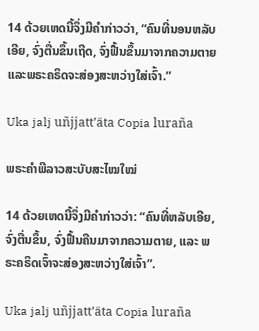14 ດ້ວຍເຫດນີ້ຈຶ່ງມີຄຳກ່າວວ່າ, “ຄົນທີ່ນອນຫລັບເອີຍ, ຈົ່ງຕື່ນຂຶ້ນເຖີດ, ຈົ່ງຟື້ນຂຶ້ນມາຈາກຄວາມຕາຍ ແລະພຣະຄຣິດຈະສ່ອງສະຫວ່າງໃສ່ເຈົ້າ.”

Uka jalj uñjjattʼäta Copia luraña

ພຣະຄຳພີລາວສະບັບສະໄໝໃໝ່

14 ດ້ວຍເຫດນີ້ຈຶ່ງມີຄຳກ່າວວ່າ: “ຄົນທີ່ຫລັບເອີຍ, ຈົ່ງຕື່ນຂຶ້ນ, ຈົ່ງຟື້ນຄືນມາຈາກຄວາມຕາຍ, ແລະ ພຣະຄຣິດເຈົ້າຈະສ່ອງສະຫວ່າງໃສ່ເຈົ້າ”.

Uka jalj uñjjattʼäta Copia luraña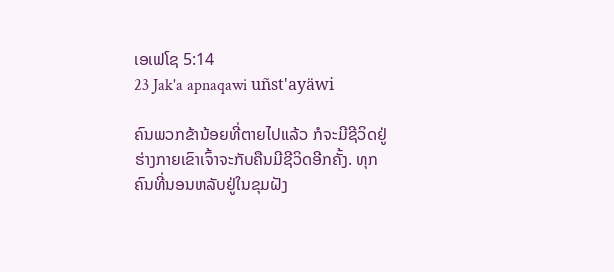ເອເຟໂຊ 5:14
23 Jak'a apnaqawi uñst'ayäwi

ຄົນພວກຂ້ານ້ອຍທີ່ຕາຍໄປແລ້ວ ກໍຈະມີຊີວິດຢູ່ ຮ່າງກາຍເຂົາເຈົ້າຈະກັບຄືນມີຊີວິດອີກຄັ້ງ. ທຸກຄົນທີ່ນອນຫລັບຢູ່ໃນຂຸມຝັງ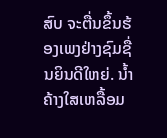ສົບ ຈະຕື່ນຂຶ້ນຮ້ອງເພງຢ່າງຊົມຊື່ນຍິນດີໃຫຍ່. ນໍ້າຄ້າງໃສເຫລື້ອມ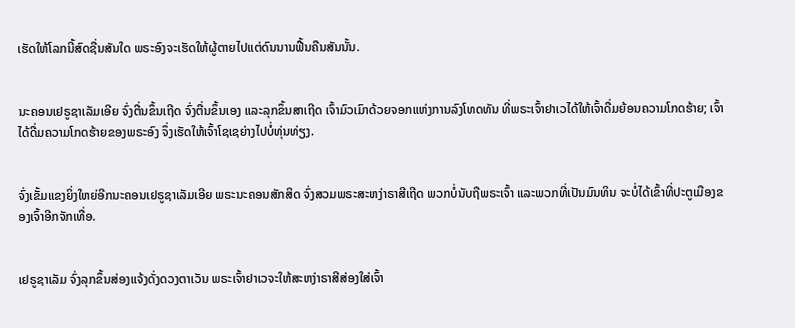ເຮັດໃຫ້ໂລກນີ້ສົດຊື່ນສັນໃດ ພຣະອົງຈະເຮັດໃຫ້ຜູ້ຕາຍໄປແຕ່ດົນນານຟື້ນຄືນສັນນັ້ນ.


ນະຄອນເຢຣູຊາເລັມເອີຍ ຈົ່ງຕື່ນຂຶ້ນເຖີດ ຈົ່ງຕື່ນຂຶ້ນເອງ ແລະລຸກຂຶ້ນສາເຖີດ ເຈົ້າມົວເມົາດ້ວຍຈອກແຫ່ງການລົງໂທດທັນ ທີ່ພຣະເຈົ້າຢາເວໄດ້ໃຫ້ເຈົ້າດື່ມຍ້ອນຄວາມໂກດຮ້າຍ; ເຈົ້າໄດ້ດື່ມຄວາມໂກດຮ້າຍຂອງພຣະອົງ ຈຶ່ງເຮັດໃຫ້ເຈົ້າໂຊເຊຍ່າງໄປບໍ່ທຸ່ນທ່ຽງ.


ຈົ່ງເຂັ້ມແຂງຍິ່ງໃຫຍ່ອີກນະຄອນເຢຣູຊາເລັມເອີຍ ພຣະນະຄອນສັກສິດ ຈົ່ງສວມພຣະສະຫງ່າຣາສີເຖີດ ພວກບໍ່ນັບຖືພຣະເຈົ້າ ແລະພວກທີ່ເປັນມົນທິນ ຈະບໍ່ໄດ້ເຂົ້າທີ່ປະຕູເມືອງຂອງເຈົ້າອີກຈັກເທື່ອ.


ເຢຣູຊາເລັມ ຈົ່ງລຸກຂຶ້ນສ່ອງແຈ້ງດັ່ງດວງຕາເວັນ ພຣະເຈົ້າຢາເວຈະໃຫ້ສະຫງ່າຣາສີສ່ອງໃສ່ເຈົ້າ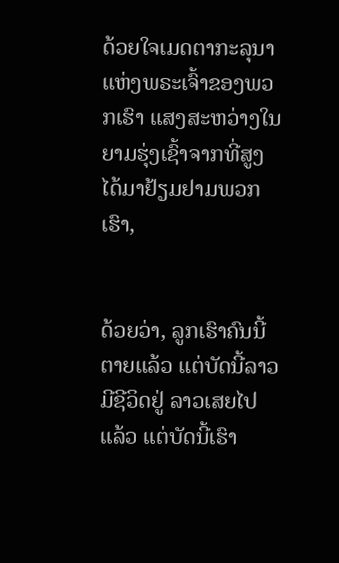ດ້ວຍໃຈເມດຕາກະລຸນາ ແຫ່ງພຣະເຈົ້າຂອງພວກເຮົາ ແສງສະຫວ່າງໃນຍາມຮຸ່ງເຊົ້າຈາກທີ່ສູງ ໄດ້ມາຢ້ຽມຢາມພວກເຮົາ,


ດ້ວຍວ່າ, ລູກເຮົາຄົນນີ້ຕາຍແລ້ວ ແຕ່ບັດນີ້ລາວມີຊີວິດຢູ່ ລາວເສຍໄປແລ້ວ ແຕ່ບັດນີ້ເຮົາ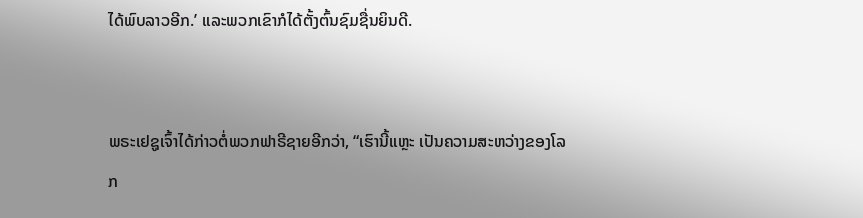ໄດ້ພົບລາວອີກ.’ ແລະພວກເຂົາກໍໄດ້ຕັ້ງຕົ້ນຊົມຊື່ນຍິນດີ.


ພຣະເຢຊູເຈົ້າໄດ້ກ່າວຕໍ່ພວກຟາຣີຊາຍອີກວ່າ, “ເຮົານີ້ແຫຼະ ເປັນຄວາມສະຫວ່າງຂອງໂລກ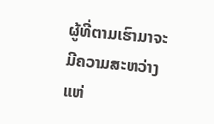ຜູ້ທີ່ຕາມເຮົາມາຈະມີຄວາມສະຫວ່າງແຫ່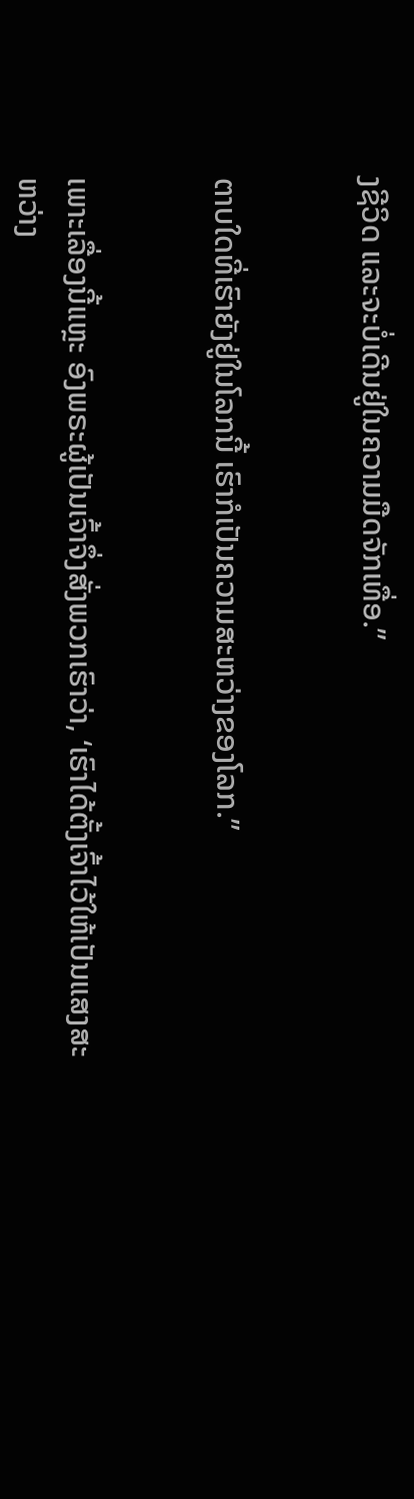ງຊີວິດ ແລະຈະບໍ່ເດີນຢູ່ໃນຄວາມມືດຈັກເທື່ອ.”


ຕາບໃດທີ່ເຮົາຍັງຢູ່ໃນໂລກນີ້ ເຮົາກໍເປັນຄວາມສະຫວ່າງຂອງໂລກ.”


ເພາະເລື່ອງນີ້ແຫຼະ ອົງພຣະຜູ້ເປັນເຈົ້າຈຶ່ງສັ່ງພວກເຮົາວ່າ, ‘ເຮົາໄດ້ຕັ້ງເຈົ້າໄວ້ໃຫ້ເປັນແສງສະຫວ່າງ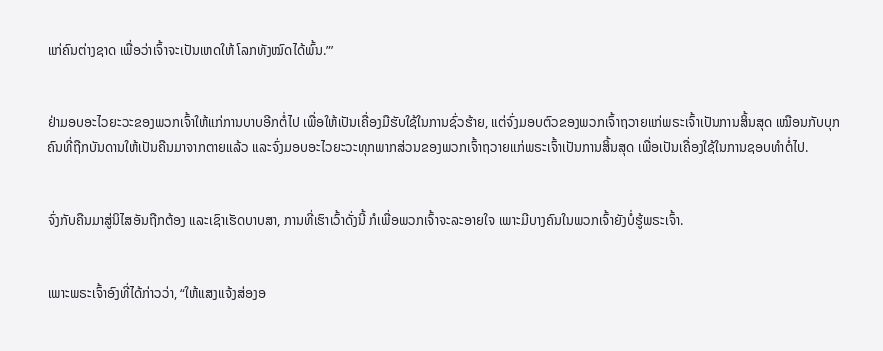ແກ່ຄົນຕ່າງຊາດ ເພື່ອວ່າເຈົ້າຈະເປັນເຫດໃຫ້ ໂລກທັງໝົດໄດ້ພົ້ນ.”’


ຢ່າມອບອະໄວຍະວະຂອງພວກເຈົ້າໃຫ້ແກ່ການບາບອີກຕໍ່ໄປ ເພື່ອໃຫ້ເປັນເຄື່ອງມືຮັບໃຊ້ໃນການຊົ່ວຮ້າຍ, ແຕ່ຈົ່ງມອບຕົວຂອງພວກເຈົ້າຖວາຍແກ່ພຣະເຈົ້າເປັນການສິ້ນສຸດ ເໝືອນກັບບຸກຄົນທີ່ຖືກບັນດານໃຫ້ເປັນຄືນມາຈາກຕາຍແລ້ວ ແລະຈົ່ງມອບອະໄວຍະວະທຸກພາກສ່ວນຂອງພວກເຈົ້າຖວາຍແກ່ພຣະເຈົ້າເປັນການສິ້ນສຸດ ເພື່ອເປັນເຄື່ອງໃຊ້ໃນການຊອບທຳຕໍ່ໄປ.


ຈົ່ງກັບຄືນມາສູ່ນິໄສອັນຖືກຕ້ອງ ແລະເຊົາເຮັດບາບສາ, ການທີ່ເຮົາເວົ້າດັ່ງນີ້ ກໍເພື່ອພວກເຈົ້າຈະລະອາຍໃຈ ເພາະມີບາງຄົນໃນພວກເຈົ້າຍັງບໍ່ຮູ້ພຣະເຈົ້າ.


ເພາະພຣະເຈົ້າອົງທີ່ໄດ້ກ່າວວ່າ, “ໃຫ້ແສງແຈ້ງສ່ອງອ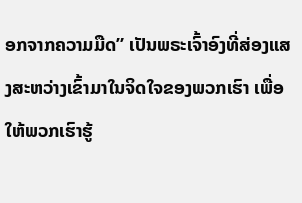ອກຈາກຄວາມມືດ” ເປັນພຣະເຈົ້າອົງທີ່ສ່ອງແສງສະຫວ່າງເຂົ້າມາໃນຈິດໃຈຂອງພວກເຮົາ ເພື່ອໃຫ້ພວກເຮົາຮູ້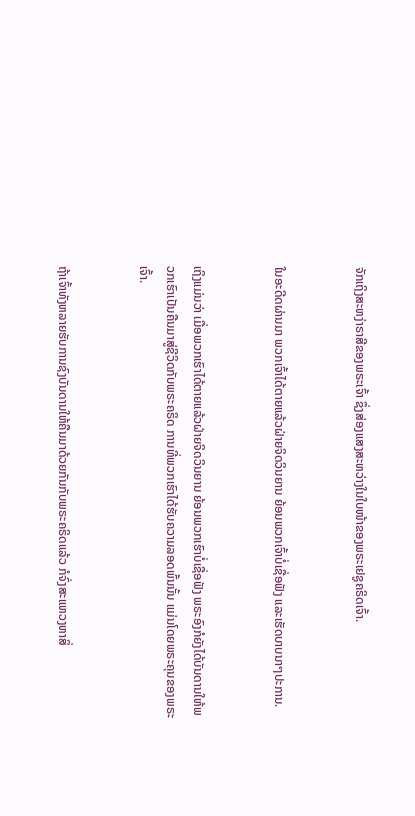ຈັກເຖິງສະຫງ່າຣາສີຂອງພຣະເຈົ້າ ຊຶ່ງສ່ອງແສງສະຫວ່າງໃນໃບໜ້າຂອງພຣະເຢຊູຄຣິດເຈົ້າ.


ໃນອະດີດຜ່ານມາ ພວກເຈົ້າໄດ້ຕາຍແລ້ວຝ່າຍຈິດວິນຍານ ຍ້ອນພວກເຈົ້າບໍ່ເຊື່ອຟັງ ແລະເຮັດບາບນາໆປະການ.


ເຖິງແມ່ນວ່າ ເມື່ອພວກເຮົາໄດ້ຕາຍແລ້ວຝ່າຍຈິດວິນຍານ ຍ້ອນພວກເຮົາບໍ່ເຊື່ອຟັງ ພຣະອົງກໍຍັງໄດ້ບັນດານໃຫ້ພວກເຮົາເປັນຄືນມາສູ່ຊີວິດກັບພຣະຄຣິດ ການທີ່ພວກເຮົາໄດ້ຮັບຄວາມລອດພົ້ນນັ້ນ ແມ່ນໂດຍພຣະຄຸນຂອງພຣະເຈົ້າ.


ຖ້າເຈົ້າທັງຫລາຍຮັບການຊົງບັນດານໃຫ້ຄືນມາດ້ວຍກັນກັບພຣະຄຣິດແລ້ວ ກໍຈົ່ງສະແຫວງຫາສິ່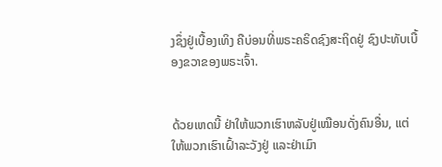ງຊຶ່ງຢູ່ເບື້ອງເທິງ ຄືບ່ອນທີ່ພຣະຄຣິດຊົງສະຖິດຢູ່ ຊົງປະທັບເບື້ອງຂວາຂອງພຣະເຈົ້າ.


ດ້ວຍເຫດນີ້ ຢ່າໃຫ້ພວກເຮົາຫລັບຢູ່ເໝືອນດັ່ງຄົນອື່ນ, ແຕ່ໃຫ້ພວກເຮົາເຝົ້າລະວັງຢູ່ ແລະຢ່າເມົາ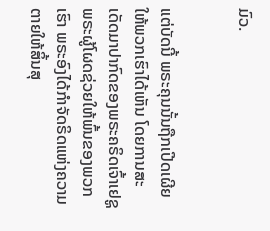ມົວ.


ແຕ່ບັດນີ້ ພຣະຄຸນນັ້ນຖືກເປີດເຜີຍໃຫ້ພວກເຮົາໄດ້ເຫັນ ໂດຍການສະເດັດມາປາກົດຂອງພຣະຄຣິດເຈົ້າເຢຊູພຣະຜູ້ໂຜດຊ່ວຍໃຫ້ພົ້ນຂອງພວກເຮົາ ພຣະອົງໄດ້ກຳຈັດຣິດແຫ່ງຄວາມຕາຍໃຫ້ສິ້ນສຸ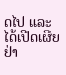ດໄປ ແລະໄດ້ເປີດເຜີຍຢ່າ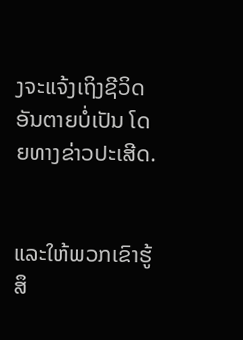ງຈະແຈ້ງເຖິງຊີວິດອັນຕາຍບໍ່ເປັນ ໂດຍທາງຂ່າວປະເສີດ.


ແລະໃຫ້ພວກເຂົາຮູ້ສຶ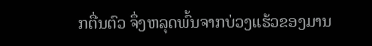ກຕື່ນຕົວ ຈຶ່ງຫລຸດພົ້ນຈາກບ່ວງແຮ້ວຂອງມານ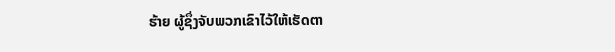ຮ້າຍ ຜູ້ຊຶ່ງຈັບພວກເຂົາໄວ້ໃຫ້ເຮັດຕາ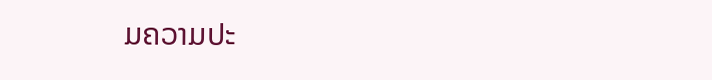ມຄວາມປະ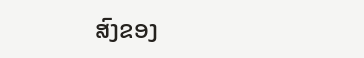ສົງຂອງ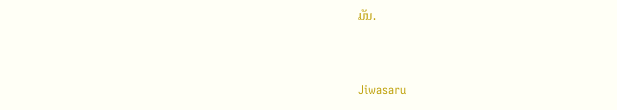ມັນ.


Jiwasaru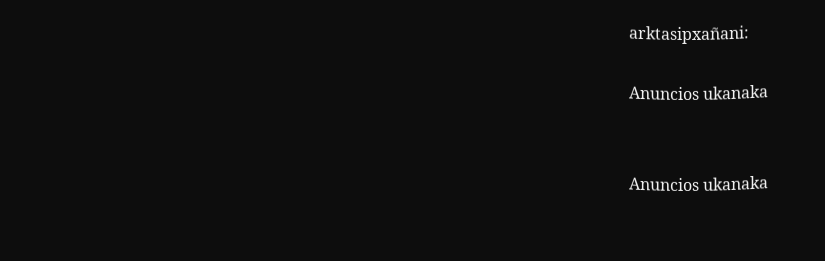arktasipxañani:

Anuncios ukanaka


Anuncios ukanaka